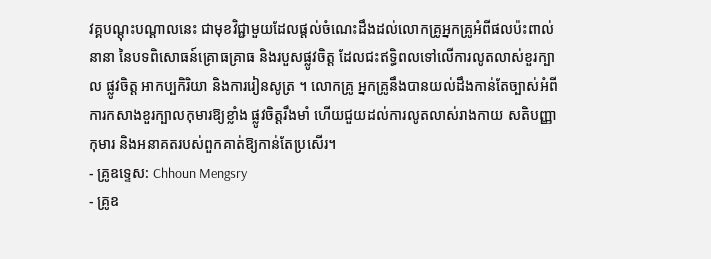វគ្គបណ្ដុះបណ្ដាលនេះ ជាមុខវិជ្ជាមួយដែលផ្ដល់ចំណេះដឹងដល់លោកគ្រូអ្នកគ្រូអំពីផលប៉ះពាល់នានា នៃបទពិសោធន៍គ្រោធគ្រាធ និងរបួសផ្លូវចិត្ត ដែលជះឥទ្ធិពលទៅលើការលូតលាស់ខួរក្បាល ផ្លូវចិត្ត អាកប្បកិរិយា និងការរៀនសូត្រ ។ លោកគ្រូ អ្នកគ្រូនឹងបានយល់ដឹងកាន់តែច្បាស់អំពីការកសាងខួរក្បាលកុមារឱ្យខ្លាំង ផ្លូវចិត្តរឹងមាំ ហើយជួយដល់ការលូតលាស់រាងកាយ សតិបញ្ញា កុមារ និងអនាគតរបស់ពួកគាត់ឱ្យកាន់តែប្រសើរ។
- គ្រូឧទ្ទេស: Chhoun Mengsry
- គ្រូឧ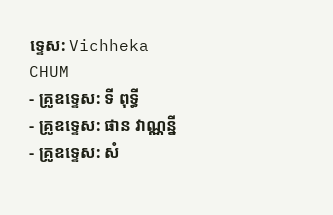ទ្ទេស: Vichheka CHUM
- គ្រូឧទ្ទេស: ទី ពុទ្ធី
- គ្រូឧទ្ទេស: ផាន វាណ្ណន្នី
- គ្រូឧទ្ទេស: សំ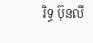រិទ្ធ ប៊ុនលី